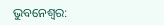ଭୁବନେଶ୍ୱର: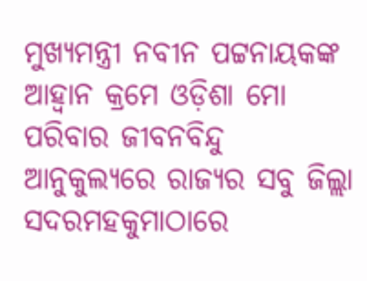ମୁଖ୍ୟମନ୍ତ୍ରୀ ନବୀନ ପଟ୍ଟନାୟକଙ୍କ ଆହ୍ୱାନ କ୍ରମେ ଓଡ଼ିଶା ମୋ ପରିବାର ଜୀବନବିନ୍ଦୁ ଆନୁକୁଲ୍ୟରେ ରାଜ୍ୟର ସବୁ ଜିଲ୍ଲା ସଦରମହକୁମାଠାରେ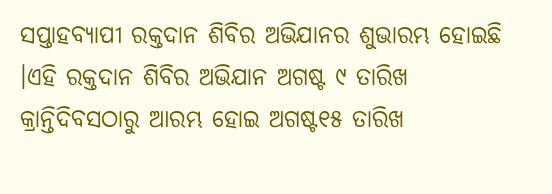ସପ୍ତାହବ୍ୟାପୀ ରକ୍ତଦାନ ଶିବିର ଅଭିଯାନର ଶୁଭାରମ୍ଭ ହୋଇଛି ।ଏହି ରକ୍ତଦାନ ଶିବିର ଅଭିଯାନ ଅଗଷ୍ଟ ୯ ତାରିଖ କ୍ରାନ୍ତିଦିବସଠାରୁ ଆରମ୍ଭ ହୋଇ ଅଗଷ୍ଟ୧୫ ତାରିଖ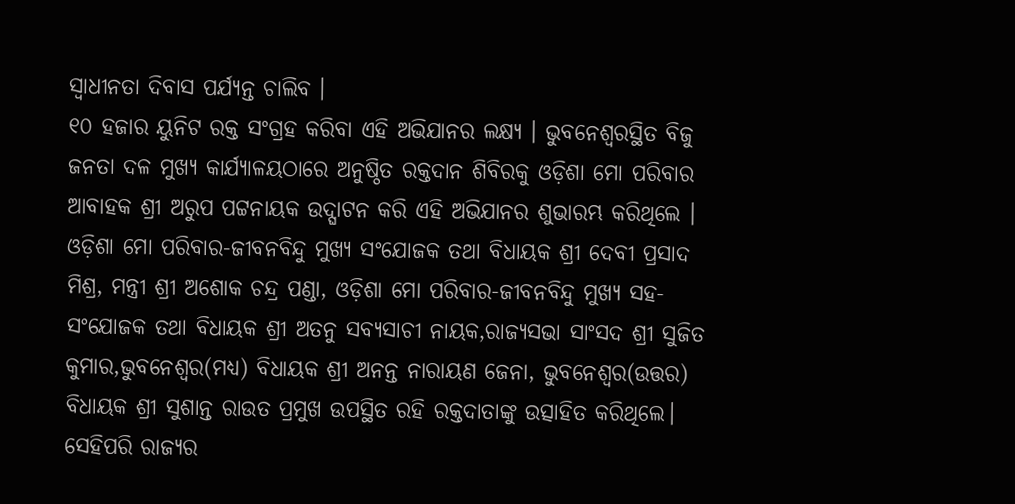ସ୍ୱାଧୀନତା ଦିବାସ ପର୍ଯ୍ୟନ୍ତ ଚାଲିବ ।
୧୦ ହଜାର ୟୁନିଟ ରକ୍ତ ସଂଗ୍ରହ କରିବା ଏହି ଅଭିଯାନର ଲକ୍ଷ୍ୟ । ଭୁବନେଶ୍ୱରସ୍ଥିତ ବିଜୁ ଜନତା ଦଳ ମୁଖ୍ୟ କାର୍ଯ୍ୟାଳୟଠାରେ ଅନୁଷ୍ଠିତ ରକ୍ତଦାନ ଶିବିରକୁ ଓଡ଼ିଶା ମୋ ପରିବାର ଆବାହକ ଶ୍ରୀ ଅରୁପ ପଟ୍ଟନାୟକ ଉଦ୍ଘାଟନ କରି ଏହି ଅଭିଯାନର ଶୁଭାରମ୍ଭ କରିଥିଲେ । ଓଡ଼ିଶା ମୋ ପରିବାର-ଜୀବନବିନ୍ଦୁ ମୁଖ୍ୟ ସଂଯୋଜକ ତଥା ବିଧାୟକ ଶ୍ରୀ ଦେବୀ ପ୍ରସାଦ ମିଶ୍ର, ମନ୍ତ୍ରୀ ଶ୍ରୀ ଅଶୋକ ଚନ୍ଦ୍ର ପଣ୍ଡା, ଓଡ଼ିଶା ମୋ ପରିବାର-ଜୀବନବିନ୍ଦୁ ମୁଖ୍ୟ ସହ-ସଂଯୋଜକ ତଥା ବିଧାୟକ ଶ୍ରୀ ଅତନୁ ସବ୍ୟସାଚୀ ନାୟକ,ରାଜ୍ୟସଭା ସାଂସଦ ଶ୍ରୀ ସୁଜିତ କୁମାର,ଭୁବନେଶ୍ୱର(ମଧ୍ୟ) ବିଧାୟକ ଶ୍ରୀ ଅନନ୍ତ ନାରାୟଣ ଜେନା, ଭୁବନେଶ୍ୱର(ଉତ୍ତର) ବିଧାୟକ ଶ୍ରୀ ସୁଶାନ୍ତ ରାଉତ ପ୍ରମୁଖ ଉପସ୍ଥିତ ରହି ରକ୍ତଦାତାଙ୍କୁ ଉତ୍ସାହିତ କରିଥିଲେ।
ସେହିପରି ରାଜ୍ୟର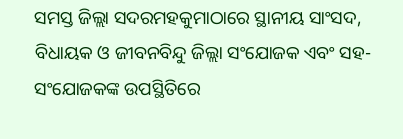ସମସ୍ତ ଜିଲ୍ଲା ସଦରମହକୁମାଠାରେ ସ୍ଥାନୀୟ ସାଂସଦ, ବିଧାୟକ ଓ ଜୀବନବିନ୍ଦୁ ଜିଲ୍ଲା ସଂଯୋଜକ ଏବଂ ସହ-ସଂଯୋଜକଙ୍କ ଉପସ୍ଥିତିରେ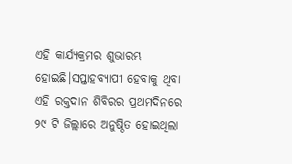ଏହି କାର୍ଯ୍ୟକ୍ରମର ଶୁଭାରମ୍ଭ ହୋଇଛି।ସପ୍ତାହବ୍ୟାପୀ ହେବାକୁ ଥିବା ଏହି ରକ୍ତଦାନ ଶିବିରର ପ୍ରଥମଦିନରେ ୨୯ ଟି ଜିଲ୍ଲାରେ ଅନୁଷ୍ଠିତ ହୋଇଥିଲା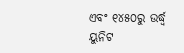ଏବଂ ୧୪୫୦ରୁ ଉର୍ଦ୍ଧ୍ବ ୟୁନିଟ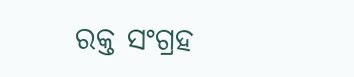ରକ୍ତ ସଂଗ୍ରହ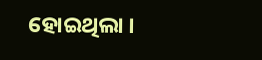ହୋଇଥିଲା ।